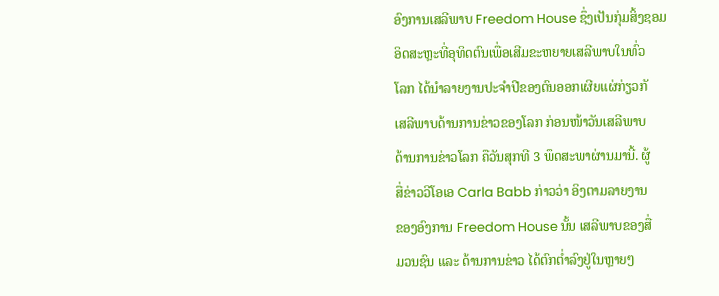ອົງການເສລີພາບ Freedom House ຊຶ່ງເປັນກຸ່ມສິ້ງຊອມ
ອິດສະຫຼະທີ່ອຸທິດຕົນເພື່ອເສີມຂະຫຍາຍເສລີພາບໃນທົ່ວ
ໂລກ ໄດ້ນໍາລາຍງານປະຈໍາປີຂອງຕົນອອກເຜີຍແຜ່ກ່ຽວກັ
ເສລີພາບດ້ານການຂ່າວຂອງໂລກ ກ່ອນໜ້າວັນເສລີພາບ
ດ້ານການຂ່າວໂລກ ຄືວັນສຸກທີ 3 ພຶດສະພາຜ່ານມານີ້. ຜູ້
ສື່ຂ່າວວີໂອເອ Carla Babb ກ່າວວ່າ ອິງຕາມລາຍງານ
ຂອງອົງການ Freedom House ນັ້ນ ເສລີພາບຂອງສື່
ມວນຊົນ ແລະ ດ້ານການຂ່າວ ໄດ້ຕົກຕໍ່າລົງຢູ່ໃນຫຼາຍໆ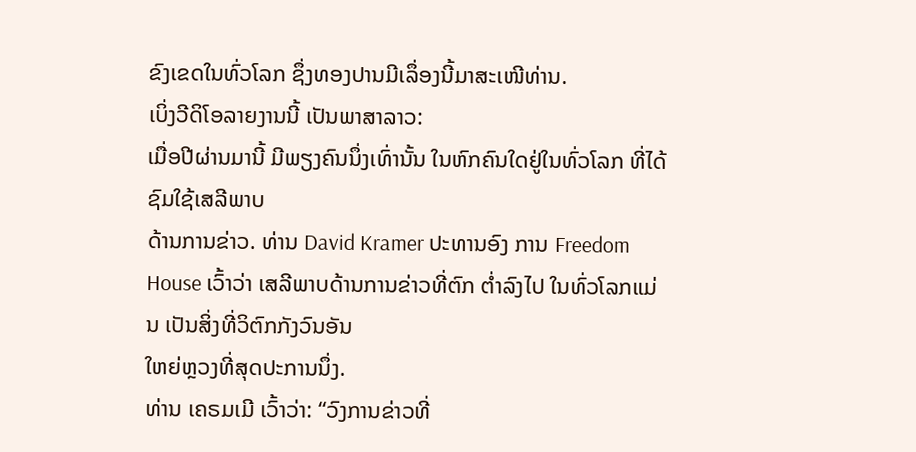ຂົງເຂດໃນທົ່ວໂລກ ຊຶ່ງທອງປານມີເລຶ່ອງນີ້ມາສະເໜີທ່ານ.
ເບິ່ງວີດິໂອລາຍງານນີ້ ເປັນພາສາລາວ:
ເມື່ອປີຜ່ານມານີ້ ມີພຽງຄົນນຶ່ງເທົ່ານັ້ນ ໃນຫົກຄົນໃດຢູ່ໃນທົ່ວໂລກ ທີ່ໄດ້ຊົມໃຊ້ເສລີພາບ
ດ້ານການຂ່າວ. ທ່ານ David Kramer ປະທານອົງ ການ Freedom House ເວົ້າວ່າ ເສລີພາບດ້ານການຂ່າວທີ່ຕົກ ຕໍ່າລົງໄປ ໃນທົ່ວໂລກແມ່ນ ເປັນສິ່ງທີ່ວິຕົກກັງວົນອັນ
ໃຫຍ່ຫຼວງທີ່ສຸດປະການນຶ່ງ.
ທ່ານ ເຄຣມເມີ ເວົ້າວ່າ: “ວົງການຂ່າວທີ່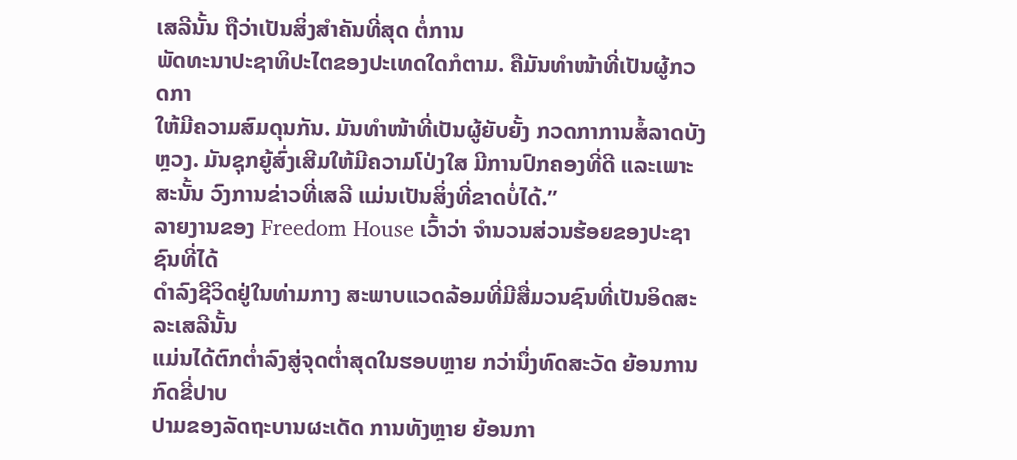ເສລີນັ້ນ ຖືວ່າເປັນສິ່ງສໍາຄັນທີ່ສຸດ ຕໍ່ການ
ພັດທະນາປະຊາທິປະໄຕຂອງປະເທດໃດກໍຕາມ. ຄືມັນທໍາໜ້າທີ່ເປັນຜູ້ກວດກາ
ໃຫ້ມີຄວາມສົມດຸນກັນ. ມັນທໍາໜ້າທີ່ເປັນຜູ້ຍັບຍັ້ງ ກວດກາການສໍ້ລາດບັງຫຼວງ. ມັນຊຸກຍູ້ສົ່ງເສີມໃຫ້ມີຄວາມໂປ່ງໃສ ມີການປົກຄອງທີ່ດີ ແລະເພາະສະນັ້ນ ວົງການຂ່າວທີ່ເສລີ ແມ່ນເປັນສິ່ງທີ່ຂາດບໍ່ໄດ້.”
ລາຍງານຂອງ Freedom House ເວົ້າວ່າ ຈໍານວນສ່ວນຮ້ອຍຂອງປະຊາຊົນທີ່ໄດ້
ດໍາລົງຊີວິດຢູ່ໃນທ່າມກາງ ສະພາບແວດລ້ອມທີ່ມີສື່ມວນຊົນທີ່ເປັນອິດສະລະເສລີນັ້ນ
ແມ່ນໄດ້ຕົກຕໍ່າລົງສູ່ຈຸດຕໍ່າສຸດໃນຮອບຫຼາຍ ກວ່ານຶ່ງທົດສະວັດ ຍ້ອນການກົດຂີ່ປາບ
ປາມຂອງລັດຖະບານຜະເດັດ ການທັງຫຼາຍ ຍ້ອນກາ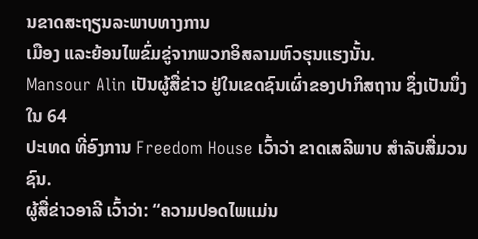ນຂາດສະຖຽນລະພາບທາງການ
ເມືອງ ແລະຍ້ອນໄພຂົ່ມຂູ່ຈາກພວກອິສລາມຫົວຮຸນແຮງນັ້ນ.
Mansour Alin ເປັນຜູ້ສື່ຂ່າວ ຢູ່ໃນເຂດຊົນເຜົ່າຂອງປາກິສຖານ ຊຶ່ງເປັນນຶ່ງໃນ 64
ປະເທດ ທີ່ອົງການ Freedom House ເວົ້າວ່າ ຂາດເສລີພາບ ສໍາລັບສື່ມວນຊົນ.
ຜູ້ສື່ຂ່າວອາລີ ເວົ້າວ່າ: “ຄວາມປອດໄພແມ່ນ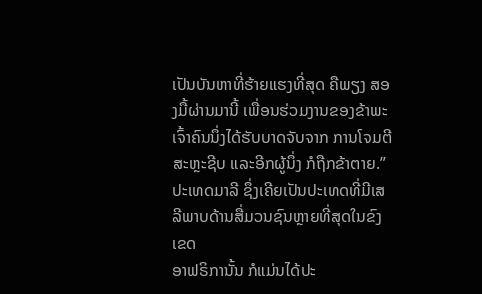ເປັນບັນຫາທີ່ຮ້າຍແຮງທີ່ສຸດ ຄືພຽງ ສອງມື້ຜ່ານມານີ້ ເພື່ອນຮ່ວມງານຂອງຂ້າພະເຈົ້າຄົນນຶ່ງໄດ້ຮັບບາດຈັບຈາກ ການໂຈມຕີສະຫຼະຊີບ ແລະອີກຜູ້ນຶ່ງ ກໍຖືກຂ້າຕາຍ.”
ປະເທດມາລີ ຊຶ່ງເຄີຍເປັນປະເທດທີ່ມີເສລີພາບດ້ານສື່ມວນຊົນຫຼາຍທີ່ສຸດໃນຂົງເຂດ
ອາຟຣິການັ້ນ ກໍແມ່ນໄດ້ປະ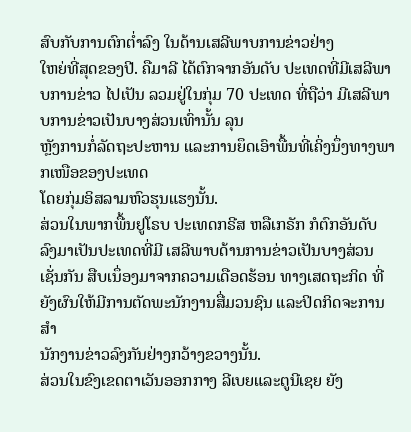ສົບກັບການຕົກຕໍ່າລົງ ໃນດ້ານເສລີພາບການຂ່າວຢ່າງ
ໃຫຍ່ທີ່ສຸດຂອງປີ. ຄືມາລີ ໄດ້ຕົກຈາກອັນດັບ ປະເທດທີ່ມີເສລີພາບການຂ່າວ ໄປເປັນ ລວມຢູ່ໃນກຸ່ມ 70 ປະເທດ ທີ່ຖືວ່າ ມີເສລີພາບການຂ່າວເປັນບາງສ່ວນເທົ່ານັ້ນ ລຸນ
ຫຼັງການກໍ່ລັດຖະປະຫານ ແລະການຍຶດເອົາພື້ນທີ່ເຄິ່ງນຶ່ງທາງພາກເໜືອຂອງປະເທດ
ໂດຍກຸ່ມອິສລາມຫົວຮຸນແຮງນັ້ນ.
ສ່ວນໃນພາກພື້ນຢູໂຣບ ປະເທດກຣີສ ຫລືເກຣັກ ກໍຕົກອັນດັບ ລົງມາເປັນປະເທດທີ່ມີ ເສລີພາບດ້ານການຂ່າວເປັນບາງສ່ວນເຊັ່ນກັນ ສືບເນຶ່ອງມາຈາກຄວາມເດືອດຮ້ອນ ທາງເສດຖະກິດ ທີ່ຍັງຜົນໃຫ້ມີການຕັດພະນັກງານສື່ມວນຊົນ ແລະປິດກິດຈະການສໍາ
ນັກງານຂ່າວລົງກັນຢ່າງກວ້າງຂວາງນັ້ນ.
ສ່ວນໃນຂົງເຂດຕາເວັນອອກກາງ ລີເບຍແລະຕູນີເຊຍ ຍັງ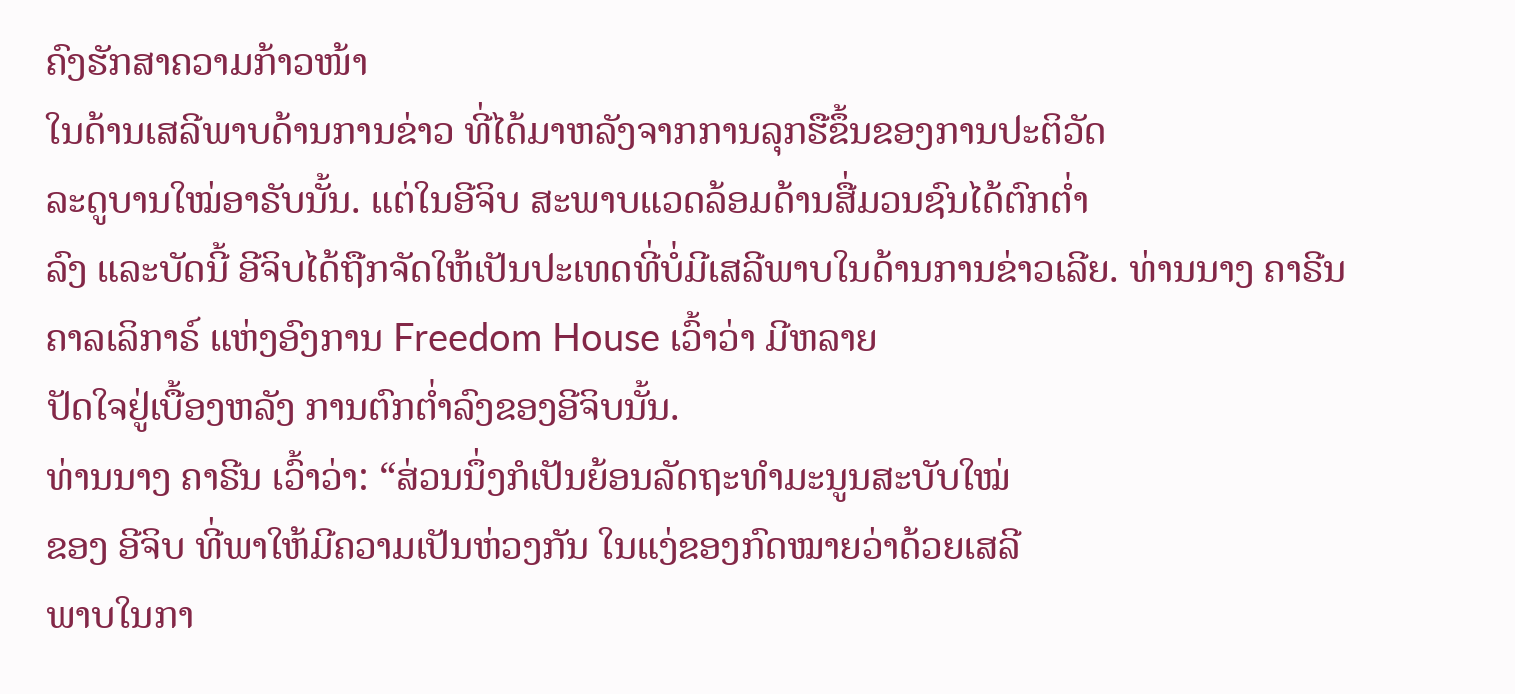ຄົງຮັກສາຄວາມກ້າວໜ້າ
ໃນດ້ານເສລີພາບດ້ານການຂ່າວ ທີ່ໄດ້ມາຫລັງຈາກການລຸກຮືຂຶ້ນຂອງການປະຕິວັດ
ລະດູບານໃໝ່ອາຣັບນັ້ນ. ແຕ່ໃນອີຈິບ ສະພາບແວດລ້ອມດ້ານສື່ມວນຊົນໄດ້ຕົກຕໍ່າ
ລົງ ແລະບັດນີ້ ອີຈິບໄດ້ຖືກຈັດໃຫ້ເປັນປະເທດທີ່ບໍ່ມີເສລີພາບໃນດ້ານການຂ່າວເລີຍ. ທ່ານນາງ ຄາຣີນ ຄາລເລິກາຣ໌ ແຫ່ງອົງການ Freedom House ເວົ້າວ່າ ມີຫລາຍ
ປັດໃຈຢູ່ເບື້ອງຫລັງ ການຕົກຕໍ່າລົງຂອງອີຈິບນັ້ນ.
ທ່ານນາງ ຄາຣີນ ເວົ້າວ່າ: “ສ່ວນນຶ່ງກໍເປັນຍ້ອນລັດຖະທໍາມະນູນສະບັບໃໝ່
ຂອງ ອີຈິບ ທີ່ພາໃຫ້ມີຄວາມເປັນຫ່ວງກັນ ໃນແງ່ຂອງກົດໝາຍວ່າດ້ວຍເສລີ
ພາບໃນກາ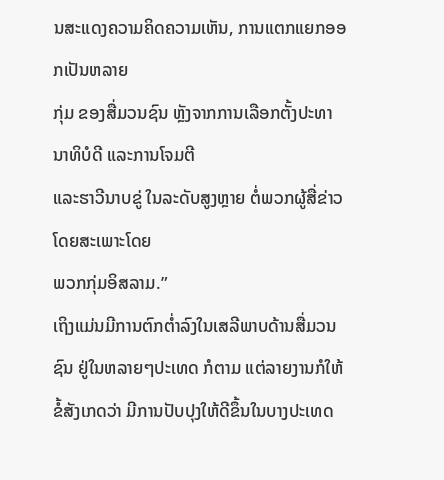ນສະແດງຄວາມຄິດຄວາມເຫັນ, ການແຕກແຍກອອກເປັນຫລາຍ
ກຸ່ມ ຂອງສື່ມວນຊົນ ຫຼັງຈາກການເລືອກຕັ້ງປະທານາທິບໍດີ ແລະການໂຈມຕີ
ແລະຮາວີນາບຂູ່ ໃນລະດັບສູງຫຼາຍ ຕໍ່ພວກຜູ້ສື່ຂ່າວ ໂດຍສະເພາະໂດຍ
ພວກກຸ່ມອິສລາມ.”
ເຖິງແມ່ນມີການຕົກຕໍ່າລົງໃນເສລີພາບດ້ານສື່ມວນຊົນ ຢູ່ໃນຫລາຍໆປະເທດ ກໍຕາມ ແຕ່ລາຍງານກໍໃຫ້ຂໍ້ສັງເກດວ່າ ມີການປັບປຸງໃຫ້ດີຂຶ້ນໃນບາງປະເທດ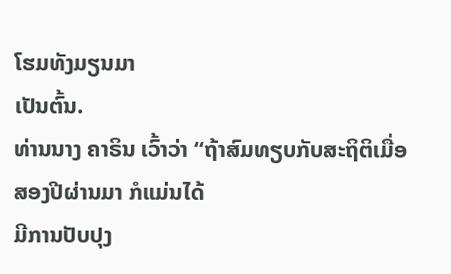ໂຮມທັງມຽນມາ
ເປັນຕົ້ນ.
ທ່ານນາງ ຄາຣິນ ເວົ້າວ່າ “ຖ້າສົມທຽບກັບສະຖິຕິເມື່ອສອງປີຜ່ານມາ ກໍແມ່ນໄດ້
ມີການປັບປຸງ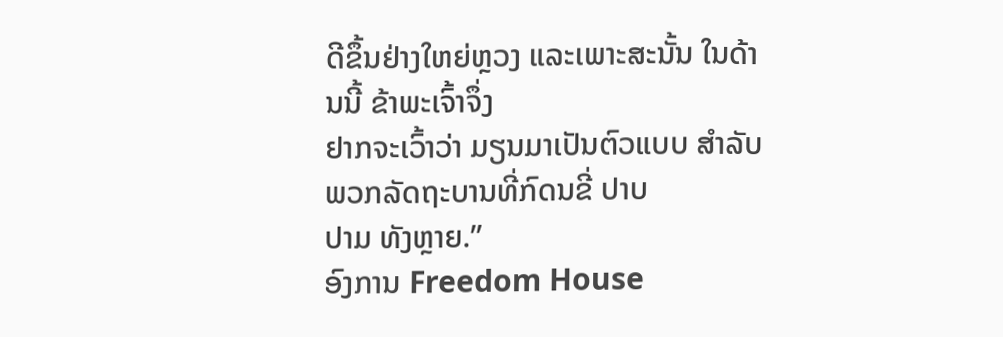ດີຂຶ້ນຢ່າງໃຫຍ່ຫຼວງ ແລະເພາະສະນັ້ນ ໃນດ້ານນີ້ ຂ້າພະເຈົ້າຈຶ່ງ
ຢາກຈະເວົ້າວ່າ ມຽນມາເປັນຕົວແບບ ສໍາລັບພວກລັດຖະບານທີ່ກົດນຂີ່ ປາບ
ປາມ ທັງຫຼາຍ.”
ອົງການ Freedom House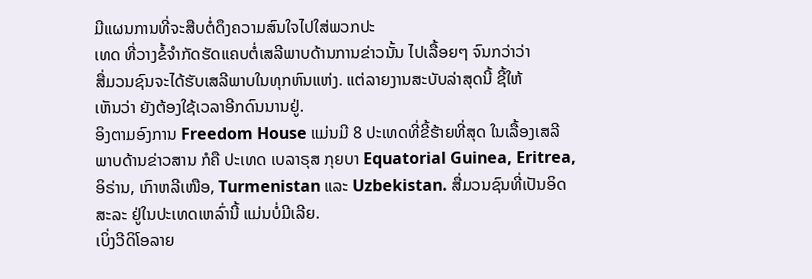ມີແຜນການທີ່ຈະສືບຕໍ່ດຶງຄວາມສົນໃຈໄປໃສ່ພວກປະ
ເທດ ທີ່ວາງຂໍ້ຈໍາກັດຮັດແຄບຕໍ່ເສລີພາບດ້ານການຂ່າວນັ້ນ ໄປເລື້ອຍໆ ຈົນກວ່າວ່າ
ສື່ມວນຊົນຈະໄດ້ຮັບເສລີພາບໃນທຸກຫົນແຫ່ງ. ແຕ່ລາຍງານສະບັບລ່າສຸດນີ້ ຊີ້ໃຫ້
ເຫັນວ່າ ຍັງຕ້ອງໃຊ້ເວລາອີກດົນນານຢູ່.
ອິງຕາມອົງການ Freedom House ແມ່ນມີ 8 ປະເທດທີ່ຂີ້ຮ້າຍທີ່ສຸດ ໃນເລື້ອງເສລີ
ພາບດ້ານຂ່າວສານ ກໍຄື ປະເທດ ເບລາຣຸສ ກຸຍບາ Equatorial Guinea, Eritrea,
ອິຣ່ານ, ເກົາຫລີເໜືອ, Turmenistan ແລະ Uzbekistan. ສື່ມວນຊົນທີ່ເປັນອິດ
ສະລະ ຢູ່ໃນປະເທດເຫລົ່ານີ້ ແມ່ນບໍ່ມີເລີຍ.
ເບິ່ງວີດິໂອລາຍ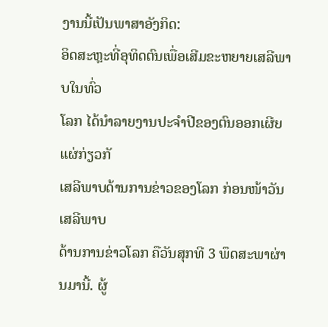ງານນີ້ເປັນພາສາອັງກິດ:
ອິດສະຫຼະທີ່ອຸທິດຕົນເພື່ອເສີມຂະຫຍາຍເສລີພາບໃນທົ່ວ
ໂລກ ໄດ້ນໍາລາຍງານປະຈໍາປີຂອງຕົນອອກເຜີຍແຜ່ກ່ຽວກັ
ເສລີພາບດ້ານການຂ່າວຂອງໂລກ ກ່ອນໜ້າວັນເສລີພາບ
ດ້ານການຂ່າວໂລກ ຄືວັນສຸກທີ 3 ພຶດສະພາຜ່ານມານີ້. ຜູ້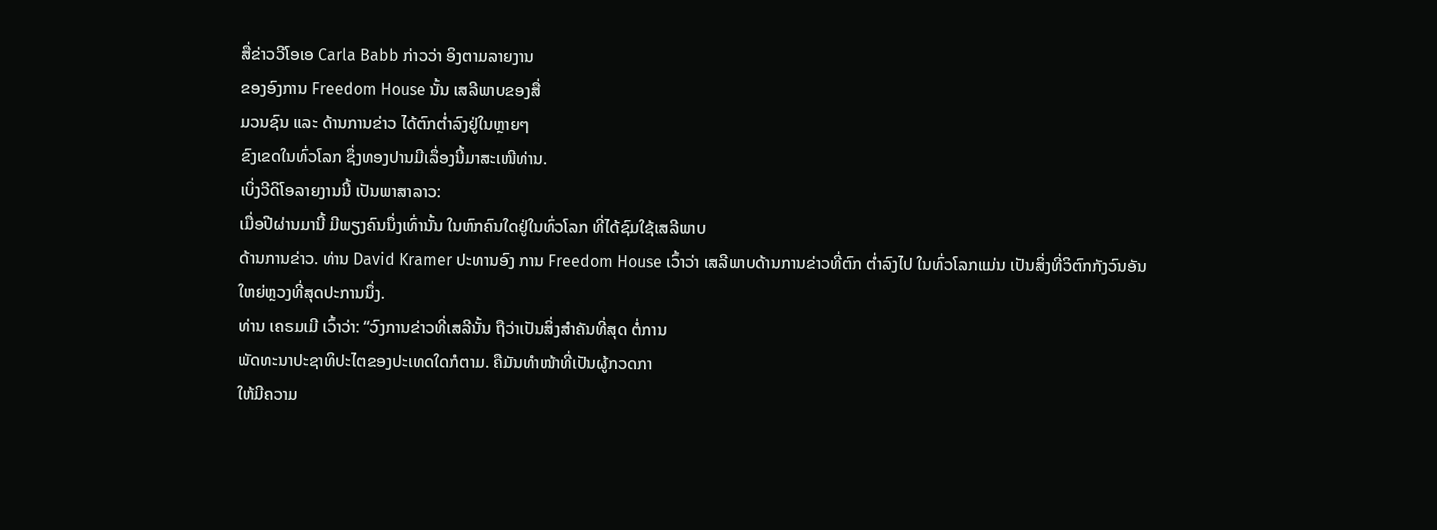ສື່ຂ່າວວີໂອເອ Carla Babb ກ່າວວ່າ ອິງຕາມລາຍງານ
ຂອງອົງການ Freedom House ນັ້ນ ເສລີພາບຂອງສື່
ມວນຊົນ ແລະ ດ້ານການຂ່າວ ໄດ້ຕົກຕໍ່າລົງຢູ່ໃນຫຼາຍໆ
ຂົງເຂດໃນທົ່ວໂລກ ຊຶ່ງທອງປານມີເລຶ່ອງນີ້ມາສະເໜີທ່ານ.
ເບິ່ງວີດິໂອລາຍງານນີ້ ເປັນພາສາລາວ:
ເມື່ອປີຜ່ານມານີ້ ມີພຽງຄົນນຶ່ງເທົ່ານັ້ນ ໃນຫົກຄົນໃດຢູ່ໃນທົ່ວໂລກ ທີ່ໄດ້ຊົມໃຊ້ເສລີພາບ
ດ້ານການຂ່າວ. ທ່ານ David Kramer ປະທານອົງ ການ Freedom House ເວົ້າວ່າ ເສລີພາບດ້ານການຂ່າວທີ່ຕົກ ຕໍ່າລົງໄປ ໃນທົ່ວໂລກແມ່ນ ເປັນສິ່ງທີ່ວິຕົກກັງວົນອັນ
ໃຫຍ່ຫຼວງທີ່ສຸດປະການນຶ່ງ.
ທ່ານ ເຄຣມເມີ ເວົ້າວ່າ: “ວົງການຂ່າວທີ່ເສລີນັ້ນ ຖືວ່າເປັນສິ່ງສໍາຄັນທີ່ສຸດ ຕໍ່ການ
ພັດທະນາປະຊາທິປະໄຕຂອງປະເທດໃດກໍຕາມ. ຄືມັນທໍາໜ້າທີ່ເປັນຜູ້ກວດກາ
ໃຫ້ມີຄວາມ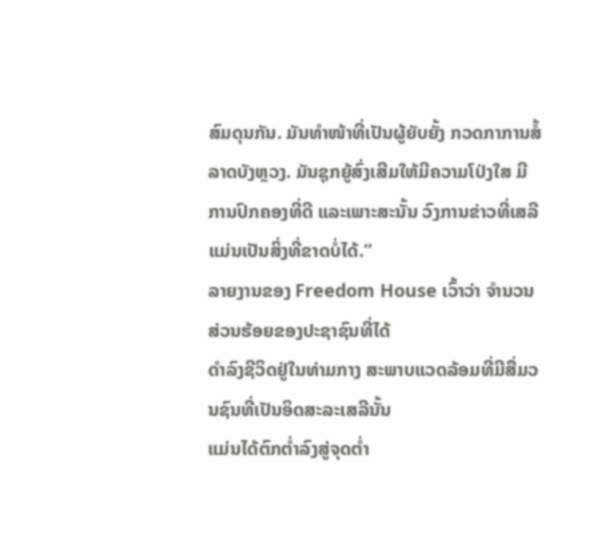ສົມດຸນກັນ. ມັນທໍາໜ້າທີ່ເປັນຜູ້ຍັບຍັ້ງ ກວດກາການສໍ້ລາດບັງຫຼວງ. ມັນຊຸກຍູ້ສົ່ງເສີມໃຫ້ມີຄວາມໂປ່ງໃສ ມີການປົກຄອງທີ່ດີ ແລະເພາະສະນັ້ນ ວົງການຂ່າວທີ່ເສລີ ແມ່ນເປັນສິ່ງທີ່ຂາດບໍ່ໄດ້.”
ລາຍງານຂອງ Freedom House ເວົ້າວ່າ ຈໍານວນສ່ວນຮ້ອຍຂອງປະຊາຊົນທີ່ໄດ້
ດໍາລົງຊີວິດຢູ່ໃນທ່າມກາງ ສະພາບແວດລ້ອມທີ່ມີສື່ມວນຊົນທີ່ເປັນອິດສະລະເສລີນັ້ນ
ແມ່ນໄດ້ຕົກຕໍ່າລົງສູ່ຈຸດຕໍ່າ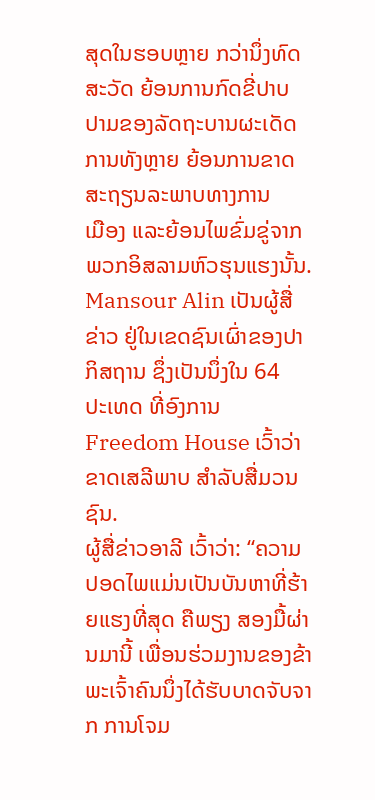ສຸດໃນຮອບຫຼາຍ ກວ່ານຶ່ງທົດສະວັດ ຍ້ອນການກົດຂີ່ປາບ
ປາມຂອງລັດຖະບານຜະເດັດ ການທັງຫຼາຍ ຍ້ອນການຂາດສະຖຽນລະພາບທາງການ
ເມືອງ ແລະຍ້ອນໄພຂົ່ມຂູ່ຈາກພວກອິສລາມຫົວຮຸນແຮງນັ້ນ.
Mansour Alin ເປັນຜູ້ສື່ຂ່າວ ຢູ່ໃນເຂດຊົນເຜົ່າຂອງປາກິສຖານ ຊຶ່ງເປັນນຶ່ງໃນ 64
ປະເທດ ທີ່ອົງການ Freedom House ເວົ້າວ່າ ຂາດເສລີພາບ ສໍາລັບສື່ມວນຊົນ.
ຜູ້ສື່ຂ່າວອາລີ ເວົ້າວ່າ: “ຄວາມປອດໄພແມ່ນເປັນບັນຫາທີ່ຮ້າຍແຮງທີ່ສຸດ ຄືພຽງ ສອງມື້ຜ່ານມານີ້ ເພື່ອນຮ່ວມງານຂອງຂ້າພະເຈົ້າຄົນນຶ່ງໄດ້ຮັບບາດຈັບຈາກ ການໂຈມ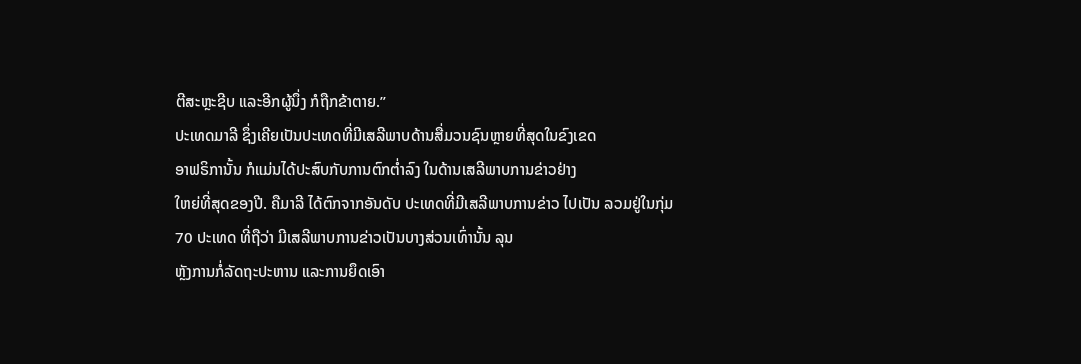ຕີສະຫຼະຊີບ ແລະອີກຜູ້ນຶ່ງ ກໍຖືກຂ້າຕາຍ.”
ປະເທດມາລີ ຊຶ່ງເຄີຍເປັນປະເທດທີ່ມີເສລີພາບດ້ານສື່ມວນຊົນຫຼາຍທີ່ສຸດໃນຂົງເຂດ
ອາຟຣິການັ້ນ ກໍແມ່ນໄດ້ປະສົບກັບການຕົກຕໍ່າລົງ ໃນດ້ານເສລີພາບການຂ່າວຢ່າງ
ໃຫຍ່ທີ່ສຸດຂອງປີ. ຄືມາລີ ໄດ້ຕົກຈາກອັນດັບ ປະເທດທີ່ມີເສລີພາບການຂ່າວ ໄປເປັນ ລວມຢູ່ໃນກຸ່ມ 70 ປະເທດ ທີ່ຖືວ່າ ມີເສລີພາບການຂ່າວເປັນບາງສ່ວນເທົ່ານັ້ນ ລຸນ
ຫຼັງການກໍ່ລັດຖະປະຫານ ແລະການຍຶດເອົາ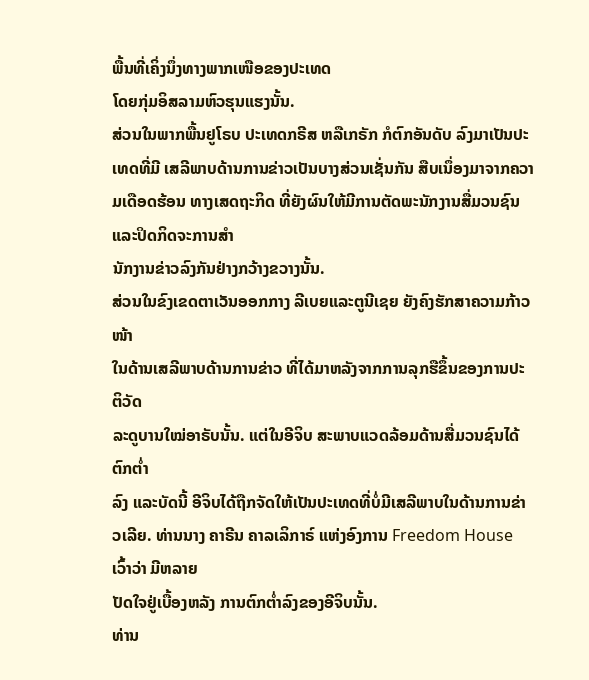ພື້ນທີ່ເຄິ່ງນຶ່ງທາງພາກເໜືອຂອງປະເທດ
ໂດຍກຸ່ມອິສລາມຫົວຮຸນແຮງນັ້ນ.
ສ່ວນໃນພາກພື້ນຢູໂຣບ ປະເທດກຣີສ ຫລືເກຣັກ ກໍຕົກອັນດັບ ລົງມາເປັນປະເທດທີ່ມີ ເສລີພາບດ້ານການຂ່າວເປັນບາງສ່ວນເຊັ່ນກັນ ສືບເນຶ່ອງມາຈາກຄວາມເດືອດຮ້ອນ ທາງເສດຖະກິດ ທີ່ຍັງຜົນໃຫ້ມີການຕັດພະນັກງານສື່ມວນຊົນ ແລະປິດກິດຈະການສໍາ
ນັກງານຂ່າວລົງກັນຢ່າງກວ້າງຂວາງນັ້ນ.
ສ່ວນໃນຂົງເຂດຕາເວັນອອກກາງ ລີເບຍແລະຕູນີເຊຍ ຍັງຄົງຮັກສາຄວາມກ້າວໜ້າ
ໃນດ້ານເສລີພາບດ້ານການຂ່າວ ທີ່ໄດ້ມາຫລັງຈາກການລຸກຮືຂຶ້ນຂອງການປະຕິວັດ
ລະດູບານໃໝ່ອາຣັບນັ້ນ. ແຕ່ໃນອີຈິບ ສະພາບແວດລ້ອມດ້ານສື່ມວນຊົນໄດ້ຕົກຕໍ່າ
ລົງ ແລະບັດນີ້ ອີຈິບໄດ້ຖືກຈັດໃຫ້ເປັນປະເທດທີ່ບໍ່ມີເສລີພາບໃນດ້ານການຂ່າວເລີຍ. ທ່ານນາງ ຄາຣີນ ຄາລເລິກາຣ໌ ແຫ່ງອົງການ Freedom House ເວົ້າວ່າ ມີຫລາຍ
ປັດໃຈຢູ່ເບື້ອງຫລັງ ການຕົກຕໍ່າລົງຂອງອີຈິບນັ້ນ.
ທ່ານ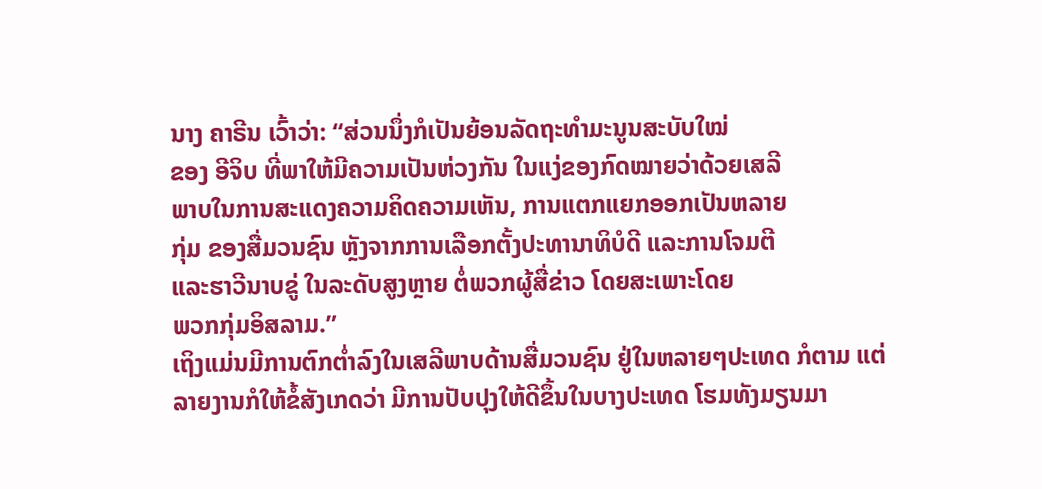ນາງ ຄາຣີນ ເວົ້າວ່າ: “ສ່ວນນຶ່ງກໍເປັນຍ້ອນລັດຖະທໍາມະນູນສະບັບໃໝ່
ຂອງ ອີຈິບ ທີ່ພາໃຫ້ມີຄວາມເປັນຫ່ວງກັນ ໃນແງ່ຂອງກົດໝາຍວ່າດ້ວຍເສລີ
ພາບໃນການສະແດງຄວາມຄິດຄວາມເຫັນ, ການແຕກແຍກອອກເປັນຫລາຍ
ກຸ່ມ ຂອງສື່ມວນຊົນ ຫຼັງຈາກການເລືອກຕັ້ງປະທານາທິບໍດີ ແລະການໂຈມຕີ
ແລະຮາວີນາບຂູ່ ໃນລະດັບສູງຫຼາຍ ຕໍ່ພວກຜູ້ສື່ຂ່າວ ໂດຍສະເພາະໂດຍ
ພວກກຸ່ມອິສລາມ.”
ເຖິງແມ່ນມີການຕົກຕໍ່າລົງໃນເສລີພາບດ້ານສື່ມວນຊົນ ຢູ່ໃນຫລາຍໆປະເທດ ກໍຕາມ ແຕ່ລາຍງານກໍໃຫ້ຂໍ້ສັງເກດວ່າ ມີການປັບປຸງໃຫ້ດີຂຶ້ນໃນບາງປະເທດ ໂຮມທັງມຽນມາ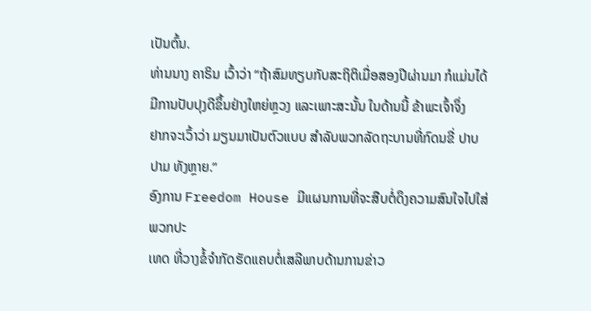ເປັນຕົ້ນ.
ທ່ານນາງ ຄາຣິນ ເວົ້າວ່າ “ຖ້າສົມທຽບກັບສະຖິຕິເມື່ອສອງປີຜ່ານມາ ກໍແມ່ນໄດ້
ມີການປັບປຸງດີຂຶ້ນຢ່າງໃຫຍ່ຫຼວງ ແລະເພາະສະນັ້ນ ໃນດ້ານນີ້ ຂ້າພະເຈົ້າຈຶ່ງ
ຢາກຈະເວົ້າວ່າ ມຽນມາເປັນຕົວແບບ ສໍາລັບພວກລັດຖະບານທີ່ກົດນຂີ່ ປາບ
ປາມ ທັງຫຼາຍ.”
ອົງການ Freedom House ມີແຜນການທີ່ຈະສືບຕໍ່ດຶງຄວາມສົນໃຈໄປໃສ່ພວກປະ
ເທດ ທີ່ວາງຂໍ້ຈໍາກັດຮັດແຄບຕໍ່ເສລີພາບດ້ານການຂ່າວ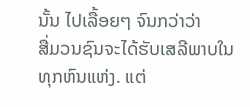ນັ້ນ ໄປເລື້ອຍໆ ຈົນກວ່າວ່າ
ສື່ມວນຊົນຈະໄດ້ຮັບເສລີພາບໃນທຸກຫົນແຫ່ງ. ແຕ່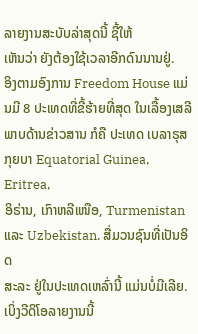ລາຍງານສະບັບລ່າສຸດນີ້ ຊີ້ໃຫ້
ເຫັນວ່າ ຍັງຕ້ອງໃຊ້ເວລາອີກດົນນານຢູ່.
ອິງຕາມອົງການ Freedom House ແມ່ນມີ 8 ປະເທດທີ່ຂີ້ຮ້າຍທີ່ສຸດ ໃນເລື້ອງເສລີ
ພາບດ້ານຂ່າວສານ ກໍຄື ປະເທດ ເບລາຣຸສ ກຸຍບາ Equatorial Guinea, Eritrea,
ອິຣ່ານ, ເກົາຫລີເໜືອ, Turmenistan ແລະ Uzbekistan. ສື່ມວນຊົນທີ່ເປັນອິດ
ສະລະ ຢູ່ໃນປະເທດເຫລົ່ານີ້ ແມ່ນບໍ່ມີເລີຍ.
ເບິ່ງວີດິໂອລາຍງານນີ້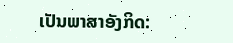ເປັນພາສາອັງກິດ: